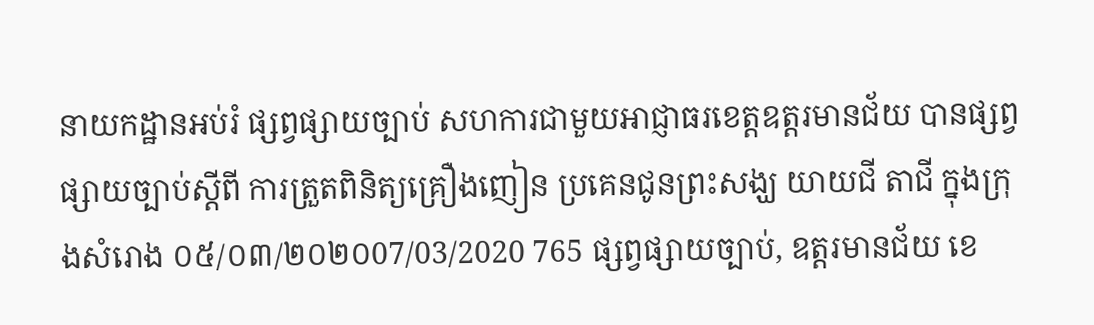នាយកដ្ឋានអប់រំ ផ្សព្វផ្សាយច្បាប់ សហការជាមួយអាជ្ញាធរខេត្តឧត្ដរមានជ័យ បានផ្សព្វផ្សាយច្បាប់ស្ដីពី ការត្រួតពិនិត្យគ្រឿងញៀន ប្រគេនជូនព្រះសង្ឃ យាយជី តាជី ក្នុងក្រុងសំរោង ០៥/០៣/២០២០07/03/2020 765 ផ្សព្វផ្សាយច្បាប់, ឧត្តរមានជ័យ ខេ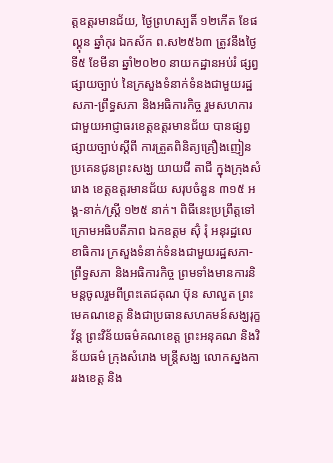ត្តឧត្ដរមានជ័យ, ថ្ងៃព្រហស្បតិ៍ ១២កើត ខែផល្គុន ឆ្នាំកុរ ឯកស័ក ព.ស២៥៦៣ ត្រូវនឹងថ្ងៃទី៥ ខែមីនា ឆ្នាំ២០២០ នាយកដ្ឋានអប់រំ ផ្សព្វផ្សាយច្បាប់ នៃក្រសួងទំនាក់ទំនងជាមួយរដ្ឋសភា-ព្រឹទ្ធសភា និងអធិការកិច្ច រួមសហការជាមួយអាជ្ញាធរខេត្តឧត្ដរមានជ័យ បានផ្សព្វផ្សាយច្បាប់ស្ដីពី ការត្រួតពិនិត្យគ្រឿងញៀន ប្រគេនជូនព្រះសង្ឃ យាយជី តាជី ក្នុងក្រុងសំរោង ខេត្តឧត្ដរមានជ័យ សរុបចំនួន ៣១៥ អង្គ-នាក់/ស្ត្រី ១២៥ នាក់។ ពិធីនេះប្រព្រឹត្តទៅក្រោមអធិបតីភាព ឯកឧត្តម ស៊ុំ រុំ អនុរដ្ឋលេខាធិការ ក្រសួងទំនាក់ទំនងជាមួយរដ្ឋសភា-ព្រឹទ្ធសភា និងអធិការកិច្ច ព្រមទាំងមានការនិមន្តចូលរួមពីព្រះតេជគុណ ប៊ុន សាលួត ព្រះមេគណខេត្ត និងជាប្រធានសហគមន៍សង្ឃរុក្ខវ័ន្ត ព្រះវិន័យធម៌គណខេត្ត ព្រះអនុគណ និងវិន័យធម៌ ក្រុងសំរោង មន្ត្រីសង្ឃ លោកស្នងការរងខេត្ត និង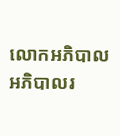លោកអភិបាល អភិបាលរ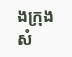ងក្រុងសំ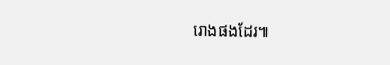រោងផងដែរ៕